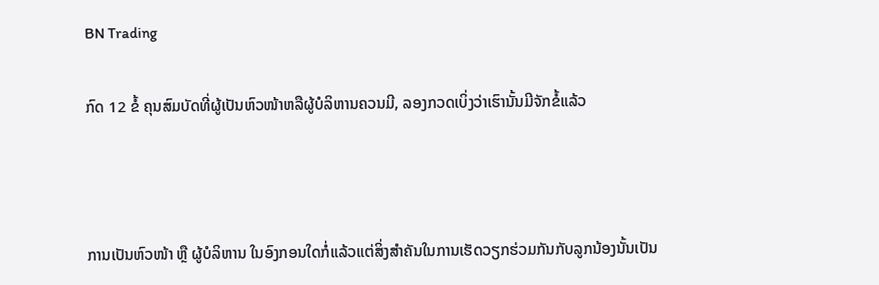BN Trading

ກົດ 12 ຂໍ້ ຄຸນສົມບັດທີ່ຜູ້ເປັນຫົວໜ້າຫລືຜູ້ບໍລິຫານຄວນມີ, ລອງກວດເບິ່ງວ່າເຮົານັ້ນມີຈັກຂໍ້ແລ້ວ



ການເປັນຫົວໜ້າ ຫຼື ຜູ້ບໍລິຫານ ໃນອົງກອນໃດກໍ່ແລ້ວແຕ່ສິ່ງສຳຄັນໃນການເຮັດວຽກຮ່ວມກັນກັບລູກນ້ອງນັ້ນເປັນ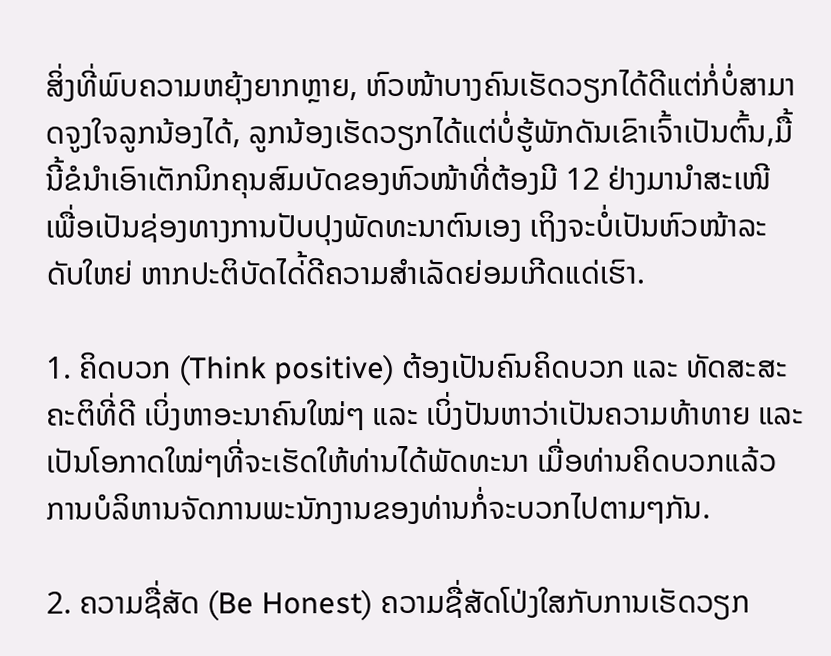ສິ່ງທີ່ພົບຄວາມຫຍຸ້ງຍາກຫຼາຍ, ຫົວໜ້າບາງຄົນເຮັດວຽກໄດ້ດີແຕ່ກໍ່ບໍ່ສາມາດຈູງໃຈລູກນ້ອງໄດ້, ລູກນ້ອງເຮັດວຽກໄດ້ແຕ່ບໍ່ຮູ້ພັກດັນເຂົາເຈົ້າເປັນຕົ້ນ,ມື້ນີ້ຂໍນຳເອົາເຕັກນິກຄຸນສົມບັດຂອງຫົວໜ້າທີ່ຕ້ອງມີ 12 ຢ່າງມານຳສະເໜີ ເພື່ອເປັນຊ່ອງທາງການປັບປຸງພັດທະນາຕົນເອງ ເຖິງຈະບໍ່ເປັນຫົວໜ້າລະດັບໃຫຍ່ ຫາກປະຕິບັດໄດ່້ດີຄວາມສຳເລັດຍ່ອມເກີດແດ່ເຮົາ.

1. ຄິດບວກ (Think positive) ຕ້ອງເປັນຄົນຄິດບວກ ແລະ ທັດສະສະຄະຕິທີ່ດີ ເບິ່ງຫາອະນາຄົນໃໝ່ໆ ແລະ ເບິ່ງປັນຫາວ່າເປັນຄວາມທ້າທາຍ ແລະ ເປັນໂອກາດໃໝ່ໆທີ່ຈະເຮັດໃຫ້ທ່ານໄດ້ພັດທະນາ ເມື່ອທ່ານຄິດບວກແລ້ວ ການບໍລິຫານຈັດການພະນັກງານຂອງທ່ານກໍ່ຈະບວກໄປຕາມໆກັນ.

2. ຄວາມຊື່ສັດ (Be Honest) ຄວາມຊື່ສັດໂປ່ງໃສກັບການເຮັດວຽກ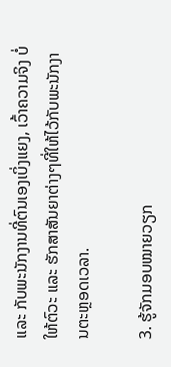ແລະ ກັບພະນັກງານທີ່ຕົນເອງເບິ່ງແຍງ, ເວົ້າຄວາມຈິງ ບໍ່ໃຫ້ຕົວະ ແລະ ຮັກສາສັນຍາຕ່າງໆທີ່ໃຫ້ໄວ້ກັບພະນັກງານຕະຫຼອດເວລາ.

3. ຮູ້ຈັກມອບໝາຍວຽກ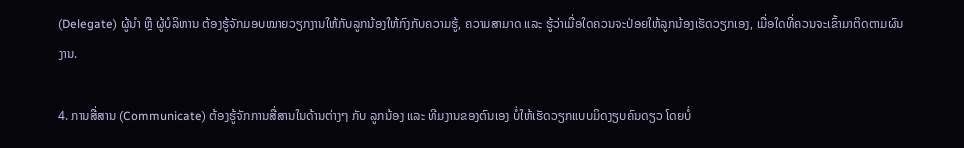(Delegate) ຜູ້ນຳ ຫຼື ຜູ້ບໍລິຫານ ຕ້ອງຮູ້ຈັກມອບໝາຍວຽກງານໃຫ້ກັບລູກນ້ອງໃຫ້ກົງກັບຄວາມຮູ້, ຄວາມສາມາດ ແລະ ຮູ້ວ່າເມື່ອໃດຄວນຈະປ່ອຍໃຫ້ລູກນ້ອງເຮັດວຽກເອງ, ເມື່ອໃດທີ່ຄວນຈະເຂົ້າມາຕິດຕາມຜົນງານ.

4. ການສື່ສານ (Communicate) ຕ້ອງຮູ້ຈັກການສື່ສານໃນດ້ານຕ່າງໆ ກັບ ລູກນ້ອງ ແລະ ທີມງານຂອງຕົນເອງ ບໍ່ໃຫ້ເຮັດວຽກແບບມິດງຽບຄົນດຽວ ໂດຍບໍ່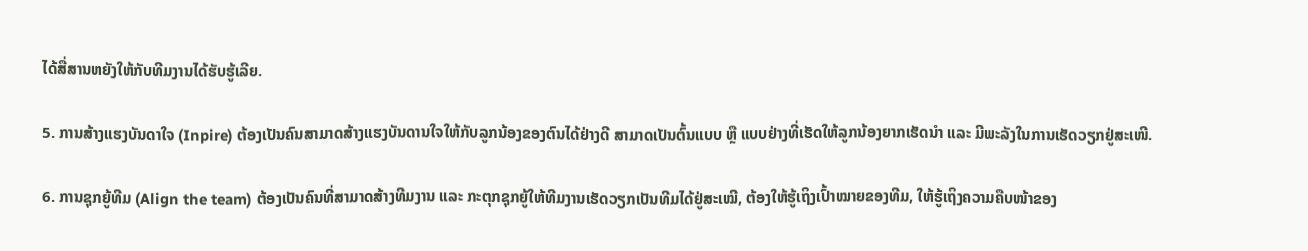ໄດ້ສື່ສານຫຍັງໃຫ້ກັບທີມງານໄດ້ຮັບຮູ້ເລີຍ.

5. ການສ້າງແຮງບັນດາໃຈ (Inpire) ຕ້ອງເປັນຄົນສາມາດສ້າງແຮງບັນດານໃຈໃຫ້ກັບລູກນ້ອງຂອງຕົນໄດ້ຢ່າງດີ ສາມາດເປັນຕົ້ນແບບ ຫຼື ແບບຢ່າງທີ່ເຮັດໃຫ້ລູກນ້ອງຍາກເຮັດນຳ ແລະ ມີພະລັງໃນການເຮັດວຽກຢູ່ສະເໜີ.

6. ການຊຸກຍູ້ທີມ (Align the team) ຕ້ອງເປັນຄົນທີ່ສາມາດສ້າງທີມງານ ແລະ ກະຕຸກຊຸກຍູ້ໃຫ້ທີມງານເຮັດວຽກເປັນທີມໄດ້ຢູ່ສະເໝີ, ຕ້ອງໃຫ້ຮູ້ເຖິງເປົ້າໝາຍຂອງທີມ, ໃຫ້ຮູ້ເຖິງຄວາມຄືບໜ້າຂອງ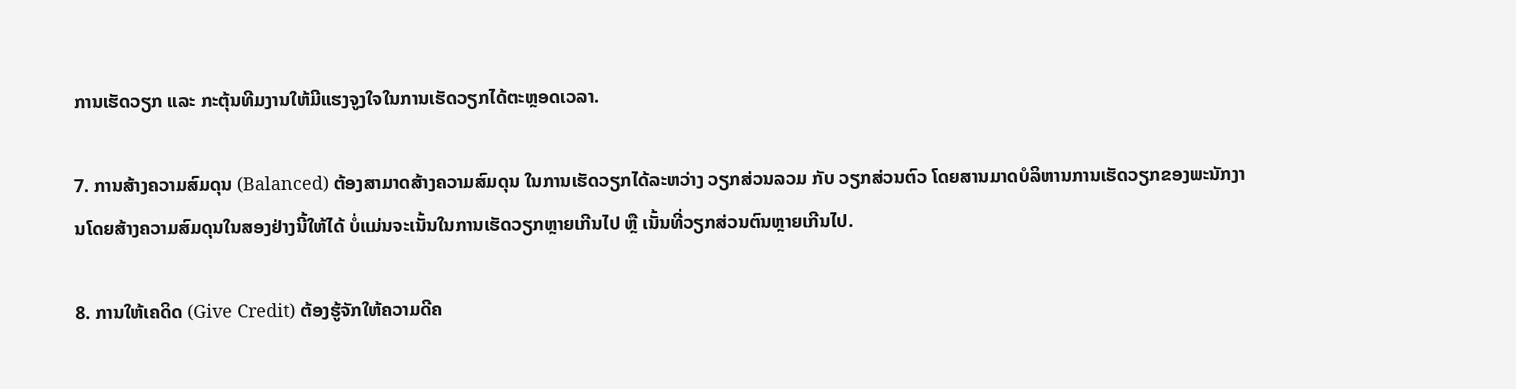ການເຮັດວຽກ ແລະ ກະຕຸ້ນທີມງານໃຫ້ມີແຮງຈູງໃຈໃນການເຮັດວຽກໄດ້ຕະຫຼອດເວລາ.

7. ການສ້າງຄວາມສົມດຸນ (Balanced) ຕ້ອງສາມາດສ້າງຄວາມສົມດຸນ ໃນການເຮັດວຽກໄດ້ລະຫວ່າງ ວຽກສ່ວນລວມ ກັບ ວຽກສ່ວນຕົວ ໂດຍສານມາດບໍລິຫານການເຮັດວຽກຂອງພະນັກງານໂດຍສ້າງຄວາມສົມດຸນໃນສອງຢ່າງນີ້ໃຫ້ໄດ້ ບໍ່ແມ່ນຈະເນັ້ນໃນການເຮັດວຽກຫຼາຍເກີນໄປ ຫຼື ເນັ້ນທີ່ວຽກສ່ວນຕົນຫຼາຍເກີນໄປ.

8. ການໃຫ້ເຄດິດ (Give Credit) ຕ້ອງຮູ້ຈັກໃຫ້ຄວາມດີຄ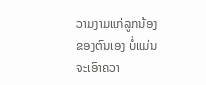ວາມງາມແກ່ລູກນ້ອງຂອງຕົນເອງ ບໍ່ແມ່ນຈະເອົາຄວາ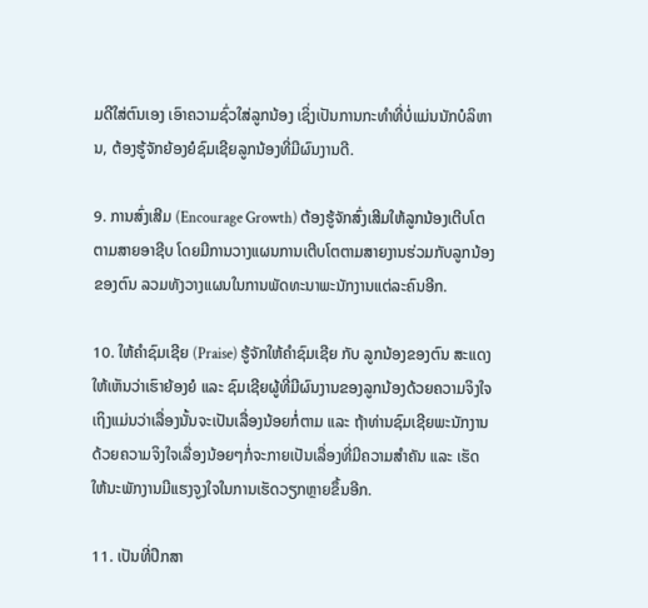ມດີໃສ່ຕົນເອງ ເອົາຄວາມຊົ່ວໃສ່ລູກນ້ອງ ເຊິ່ງເປັນການກະທຳທີ່ບໍ່ແມ່ນນັກບໍລິຫານ, ຕ້ອງຮູ້ຈັກຍ້ອງຍໍຊົມເຊີຍລູກນ້ອງທີ່ມີຜົນງານດີ.

9. ການສົ່ງເສີມ (Encourage Growth) ຕ້ອງຮູ້ຈັກສົ່ງເສີມໃຫ້ລູກນ້ອງເຕີບໂຕຕາມສາຍອາຊີບ ໂດຍມີການວາງແຜນການເຕີບໂຕຕາມສາຍງານຮ່ວມກັບລູກນ້ອງຂອງຕົນ ລວມທັງວາງແຜນໃນການພັດທະນາພະນັກງານແຕ່ລະຄົນອີກ.

10. ໃຫ້ຄຳຊົມເຊີຍ (Praise) ຮູ້ຈັກໃຫ້ຄຳຊົມເຊີຍ ກັບ ລູກນ້ອງຂອງຕົນ ສະແດງໃຫ້ເຫັນວ່າເຮົາຍ້ອງຍໍ ແລະ ຊົມເຊີຍຜູ້ທີ່ມີຜົນງານຂອງລູກນ້ອງດ້ວຍຄວາມຈິງໃຈ ເຖິງແມ່ນວ່າເລື່ອງນັ້ນຈະເປັນເລື່ອງນ້ອຍກໍ່ຕາມ ແລະ ຖ້າທ່ານຊົມເຊີຍພະນັກງານດ້ວຍຄວາມຈິງໃຈເລື່ອງນ້ອຍໆກໍ່ຈະກາຍເປັນເລື່ອງທີ່ມີຄວາມສຳຄັນ ແລະ ເຮັດໃຫ້ນະພັກງານມີແຮງຈູງໃຈໃນການເຮັດວຽກຫຼາຍຂຶ້ນອີກ.

11. ເປັນທີ່ປຶກສາ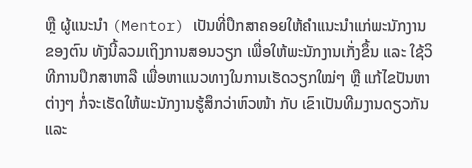ຫຼື ຜູ້ແນະນຳ (Mentor) ເປັນທີ່ປຶກສາຄອຍໃຫ້ຄຳແນະນຳແກ່ພະນັກງານຂອງຕົນ ທັງນີ້ລວມເຖິງການສອນວຽກ ເພື່ອໃຫ້ພະນັກງານເກັ່ງຂຶ້ນ ແລະ ໃຊ້ວິທີການປຶກສາຫາລື ເພື່ອຫາແນວທາງໃນການເຮັດວຽກໃໝ່ໆ ຫຼື ແກ້ໄຂປັນຫາຕ່າງໆ ກໍ່ຈະເຮັດໃຫ້ພະນັກງານຮູ້ສຶກວ່າຫົວໜ້າ ກັບ ເຂົາເປັນທີມງານດຽວກັນ ແລະ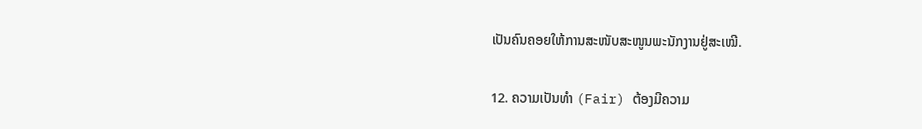ເປັນຄົນຄອຍໃຫ້ການສະໜັບສະໜູນພະນັກງານຢູ່ສະເໝີ.

12. ຄວາມເປັນທຳ (Fair) ຕ້ອງມີຄວາມ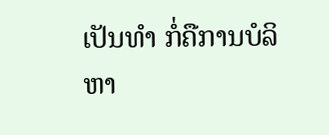ເປັນທຳ ກໍ່ຄືການບໍລິຫາ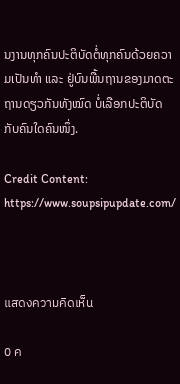ນງານທຸກຄົນປະຕິບັດຕໍ່ທຸກຄົນດ້ວຍຄວາມເປັນທຳ ແລະ ຢູ່ບົນພື້ນຖານຂອງມາດຕະຖານດຽວກັນທັງໝົດ ບໍ່ເລືອກປະຕິບັດກັບຄົນໃດຄົນໜຶ່ງ.

Credit Content: https://www.soupsipupdate.com/



แสดงความคิดเห็น

0 ค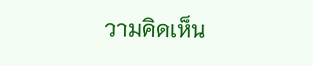วามคิดเห็น